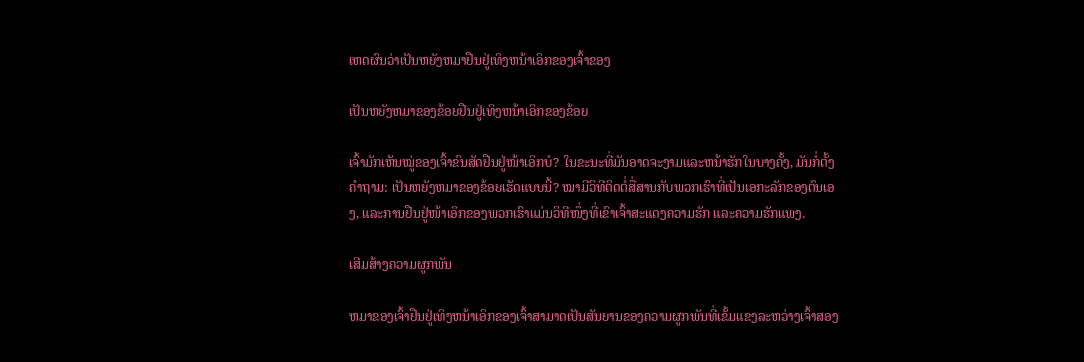ເຫດຜົນວ່າເປັນຫຍັງຫມາຢືນຢູ່ເທິງຫນ້າເອິກຂອງເຈົ້າຂອງ

ເປັນຫຍັງຫມາຂອງຂ້ອຍຢືນຢູ່ເທິງຫນ້າເອິກຂອງຂ້ອຍ

ເຈົ້າມັກເຫັນໝູ່ຂອງເຈົ້າຂົນສັດຢືນຢູ່ໜ້າເອິກບໍ? ໃນຂະນະທີ່ມັນອາດຈະງາມແລະຫນ້າຮັກໃນບາງຄັ້ງ, ມັນກໍ່ຕັ້ງຄໍາຖາມ: ເປັນຫຍັງຫມາຂອງຂ້ອຍເຮັດແບບນີ້? ໝາມີວິທີຕິດຕໍ່ສື່ສານກັບພວກເຮົາທີ່ເປັນເອກະລັກຂອງຕົນເອງ, ແລະການຢືນຢູ່ໜ້າເອິກຂອງພວກເຮົາແມ່ນວິທີໜຶ່ງທີ່ເຂົາເຈົ້າສະແດງຄວາມຮັກ ແລະຄວາມຮັກແພງ.

ເສີມສ້າງຄວາມຜູກພັນ

ຫມາຂອງເຈົ້າຢືນຢູ່ເທິງຫນ້າເອິກຂອງເຈົ້າສາມາດເປັນສັນຍານຂອງຄວາມຜູກພັນທີ່ເຂັ້ມແຂງລະຫວ່າງເຈົ້າສອງ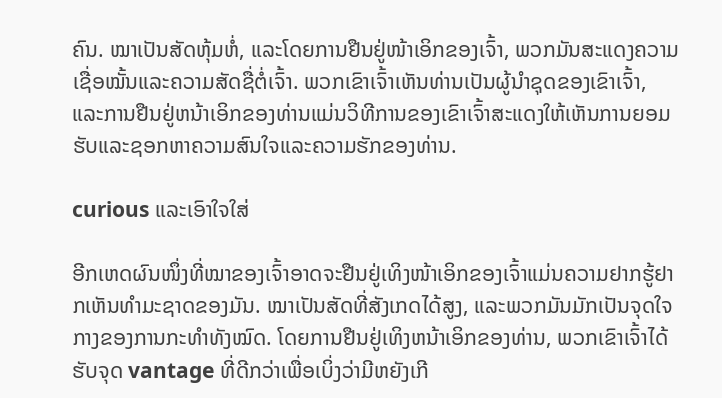ຄົນ. ໝາເປັນສັດຫຸ້ມຫໍ່, ແລະໂດຍການຢືນຢູ່ໜ້າເອິກຂອງເຈົ້າ, ພວກມັນສະແດງຄວາມເຊື່ອໝັ້ນແລະຄວາມສັດຊື່ຕໍ່ເຈົ້າ. ພວກເຂົາເຈົ້າເຫັນທ່ານເປັນຜູ້ນໍາຊຸດຂອງເຂົາເຈົ້າ, ແລະການຢືນຢູ່ຫນ້າເອິກຂອງທ່ານແມ່ນວິທີການຂອງເຂົາເຈົ້າສະແດງໃຫ້ເຫັນການຍອມຮັບແລະຊອກຫາຄວາມສົນໃຈແລະຄວາມຮັກຂອງທ່ານ.

curious ແລະເອົາໃຈໃສ່

ອີກເຫດຜົນໜຶ່ງທີ່ໝາຂອງເຈົ້າອາດຈະຢືນຢູ່ເທິງໜ້າເອິກຂອງເຈົ້າແມ່ນຄວາມຢາກຮູ້ຢາກເຫັນທຳມະຊາດຂອງມັນ. ໝາເປັນສັດທີ່ສັງເກດໄດ້ສູງ, ແລະພວກມັນມັກເປັນຈຸດໃຈກາງຂອງການກະທຳທັງໝົດ. ໂດຍການຢືນຢູ່ເທິງຫນ້າເອິກຂອງທ່ານ, ພວກເຂົາເຈົ້າໄດ້ຮັບຈຸດ vantage ທີ່ດີກວ່າເພື່ອເບິ່ງວ່າມີຫຍັງເກີ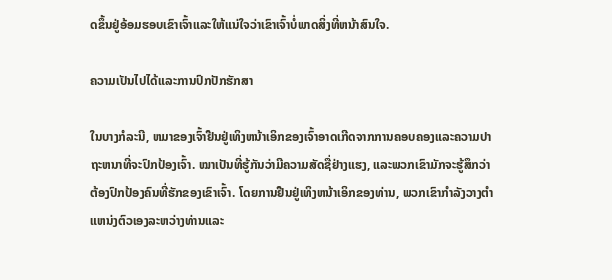ດຂຶ້ນຢູ່ອ້ອມຮອບເຂົາເຈົ້າແລະໃຫ້ແນ່ໃຈວ່າເຂົາເຈົ້າບໍ່ພາດສິ່ງທີ່ຫນ້າສົນໃຈ.

ຄວາມເປັນໄປໄດ້ແລະການປົກປັກຮັກສາ

ໃນບາງກໍລະນີ, ຫມາຂອງເຈົ້າຢືນຢູ່ເທິງຫນ້າເອິກຂອງເຈົ້າອາດເກີດຈາກການຄອບຄອງແລະຄວາມປາຖະຫນາທີ່ຈະປົກປ້ອງເຈົ້າ. ໝາເປັນທີ່ຮູ້ກັນວ່າມີຄວາມສັດຊື່ຢ່າງແຮງ, ແລະພວກເຂົາມັກຈະຮູ້ສຶກວ່າຕ້ອງປົກປ້ອງຄົນທີ່ຮັກຂອງເຂົາເຈົ້າ. ໂດຍການຢືນຢູ່ເທິງຫນ້າເອິກຂອງທ່ານ, ພວກເຂົາກໍາລັງວາງຕໍາແຫນ່ງຕົວເອງລະຫວ່າງທ່ານແລະ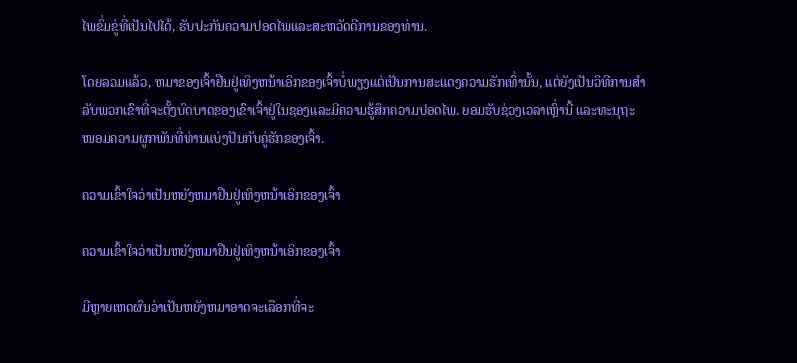ໄພຂົ່ມຂູ່ທີ່ເປັນໄປໄດ້, ຮັບປະກັນຄວາມປອດໄພແລະສະຫວັດດີການຂອງທ່ານ.

ໂດຍລວມແລ້ວ, ຫມາຂອງເຈົ້າຢືນຢູ່ເທິງຫນ້າເອິກຂອງເຈົ້າບໍ່ພຽງແຕ່ເປັນການສະແດງຄວາມຮັກເທົ່ານັ້ນ, ແຕ່ຍັງເປັນວິທີການສໍາລັບພວກເຂົາທີ່ຈະຕັ້ງບົດບາດຂອງເຂົາເຈົ້າຢູ່ໃນຊອງແລະມີຄວາມຮູ້ສຶກຄວາມປອດໄພ. ຍອມຮັບຊ່ວງເວລາເຫຼົ່ານີ້ ແລະທະນຸຖະໜອມຄວາມຜູກພັນທີ່ທ່ານແບ່ງປັນກັບຄູ່ຮັກຂອງເຈົ້າ.

ຄວາມເຂົ້າໃຈວ່າເປັນຫຍັງຫມາຢືນຢູ່ເທິງຫນ້າເອິກຂອງເຈົ້າ

ຄວາມເຂົ້າໃຈວ່າເປັນຫຍັງຫມາຢືນຢູ່ເທິງຫນ້າເອິກຂອງເຈົ້າ

ມີຫຼາຍເຫດຜົນວ່າເປັນຫຍັງຫມາອາດຈະເລືອກທີ່ຈະ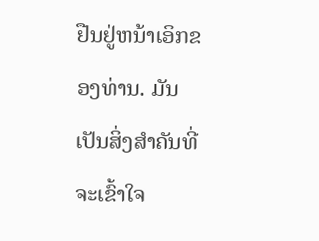ຢືນຢູ່ຫນ້າເອິກຂອງທ່ານ. ມັນເປັນສິ່ງສໍາຄັນທີ່ຈະເຂົ້າໃຈ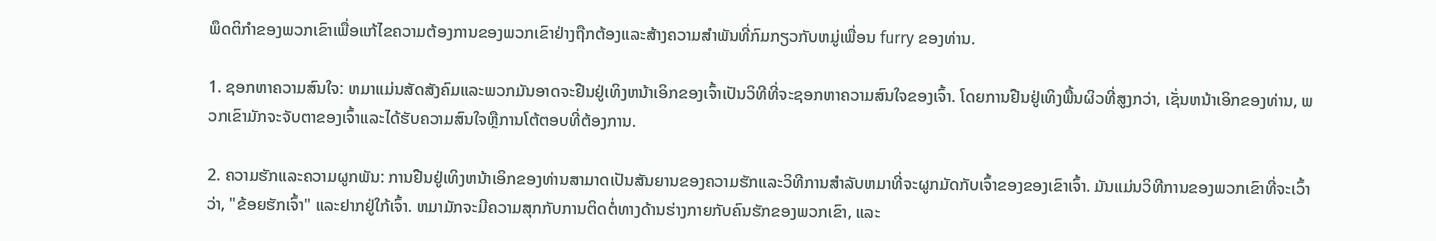ພຶດຕິກໍາຂອງພວກເຂົາເພື່ອແກ້ໄຂຄວາມຕ້ອງການຂອງພວກເຂົາຢ່າງຖືກຕ້ອງແລະສ້າງຄວາມສໍາພັນທີ່ກົມກຽວກັບຫມູ່ເພື່ອນ furry ຂອງທ່ານ.

1. ຊອກຫາຄວາມສົນໃຈ: ຫມາແມ່ນສັດສັງຄົມແລະພວກມັນອາດຈະຢືນຢູ່ເທິງຫນ້າເອິກຂອງເຈົ້າເປັນວິທີທີ່ຈະຊອກຫາຄວາມສົນໃຈຂອງເຈົ້າ. ໂດຍການຢືນຢູ່ເທິງພື້ນຜິວທີ່ສູງກວ່າ, ເຊັ່ນຫນ້າເອິກຂອງທ່ານ, ພວກເຂົາມັກຈະຈັບຕາຂອງເຈົ້າແລະໄດ້ຮັບຄວາມສົນໃຈຫຼືການໂຕ້ຕອບທີ່ຕ້ອງການ.

2. ຄວາມຮັກແລະຄວາມຜູກພັນ: ການຢືນຢູ່ເທິງຫນ້າເອິກຂອງທ່ານສາມາດເປັນສັນຍານຂອງຄວາມຮັກແລະວິທີການສໍາລັບຫມາທີ່ຈະຜູກມັດກັບເຈົ້າຂອງຂອງເຂົາເຈົ້າ. ມັນແມ່ນວິທີການຂອງພວກເຂົາທີ່ຈະເວົ້າວ່າ, "ຂ້ອຍຮັກເຈົ້າ" ແລະຢາກຢູ່ໃກ້ເຈົ້າ. ຫມາມັກຈະມີຄວາມສຸກກັບການຕິດຕໍ່ທາງດ້ານຮ່າງກາຍກັບຄົນຮັກຂອງພວກເຂົາ, ແລະ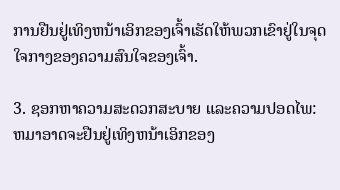ການຢືນຢູ່ເທິງຫນ້າເອິກຂອງເຈົ້າເຮັດໃຫ້ພວກເຂົາຢູ່ໃນຈຸດໃຈກາງຂອງຄວາມສົນໃຈຂອງເຈົ້າ.

3. ຊອກຫາຄວາມສະດວກສະບາຍ ແລະຄວາມປອດໄພ: ຫມາອາດຈະຢືນຢູ່ເທິງຫນ້າເອິກຂອງ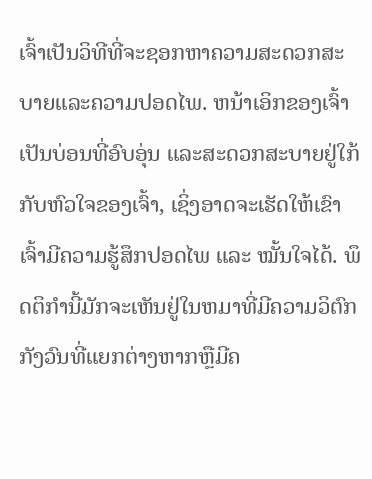ເຈົ້າເປັນວິທີທີ່ຈະຊອກຫາຄວາມສະດວກສະບາຍແລະຄວາມປອດໄພ. ຫນ້າເອິກຂອງເຈົ້າເປັນບ່ອນທີ່ອົບອຸ່ນ ແລະສະດວກສະບາຍຢູ່ໃກ້ກັບຫົວໃຈຂອງເຈົ້າ, ເຊິ່ງອາດຈະເຮັດໃຫ້ເຂົາເຈົ້າມີຄວາມຮູ້ສຶກປອດໄພ ແລະ ໝັ້ນໃຈໄດ້. ພຶດຕິກໍານີ້ມັກຈະເຫັນຢູ່ໃນຫມາທີ່ມີຄວາມວິຕົກກັງວົນທີ່ແຍກຕ່າງຫາກຫຼືມີຄ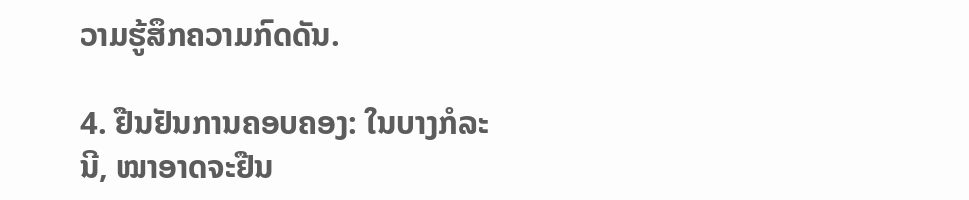ວາມຮູ້ສຶກຄວາມກົດດັນ.

4. ຢືນຢັນການຄອບຄອງ: ໃນບາງກໍລະນີ, ໝາອາດຈະຢືນ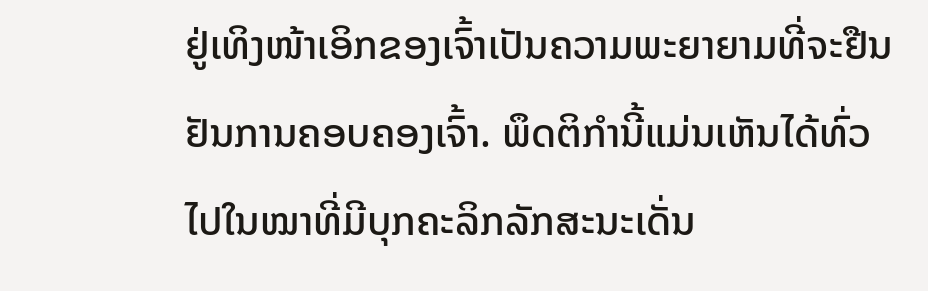ຢູ່ເທິງໜ້າເອິກຂອງເຈົ້າເປັນຄວາມພະຍາຍາມທີ່ຈະຢືນຢັນການຄອບຄອງເຈົ້າ. ພຶດຕິກຳນີ້ແມ່ນເຫັນໄດ້ທົ່ວໄປໃນໝາທີ່ມີບຸກຄະລິກລັກສະນະເດັ່ນ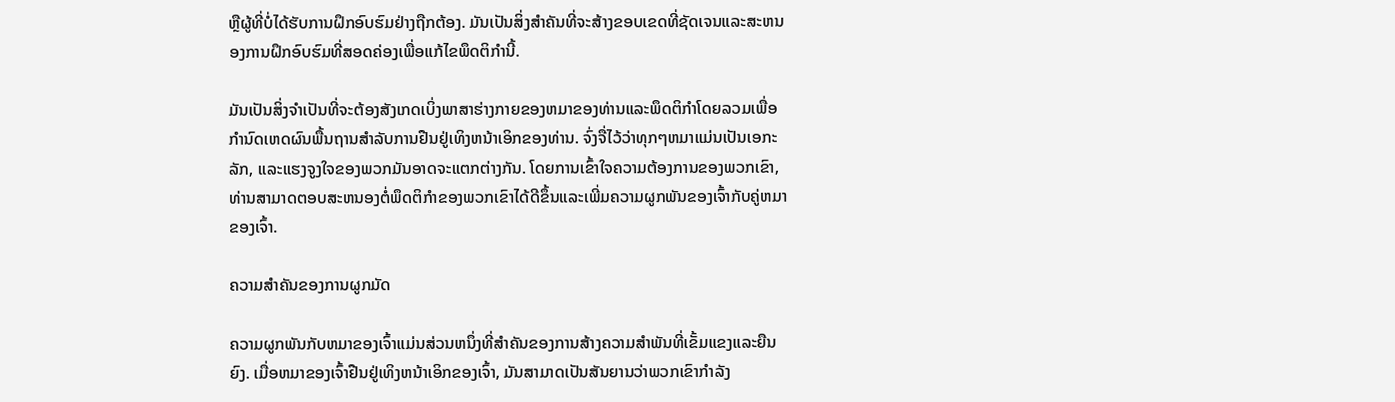ຫຼືຜູ້ທີ່ບໍ່ໄດ້ຮັບການຝຶກອົບຮົມຢ່າງຖືກຕ້ອງ. ມັນເປັນສິ່ງສໍາຄັນທີ່ຈະສ້າງຂອບເຂດທີ່ຊັດເຈນແລະສະຫນອງການຝຶກອົບຮົມທີ່ສອດຄ່ອງເພື່ອແກ້ໄຂພຶດຕິກໍານີ້.

ມັນເປັນສິ່ງຈໍາເປັນທີ່ຈະຕ້ອງສັງເກດເບິ່ງພາສາຮ່າງກາຍຂອງຫມາຂອງທ່ານແລະພຶດຕິກໍາໂດຍລວມເພື່ອກໍານົດເຫດຜົນພື້ນຖານສໍາລັບການຢືນຢູ່ເທິງຫນ້າເອິກຂອງທ່ານ. ຈົ່ງຈື່ໄວ້ວ່າທຸກໆຫມາແມ່ນເປັນເອກະລັກ, ແລະແຮງຈູງໃຈຂອງພວກມັນອາດຈະແຕກຕ່າງກັນ. ໂດຍການເຂົ້າໃຈຄວາມຕ້ອງການຂອງພວກເຂົາ, ທ່ານສາມາດຕອບສະຫນອງຕໍ່ພຶດຕິກໍາຂອງພວກເຂົາໄດ້ດີຂຶ້ນແລະເພີ່ມຄວາມຜູກພັນຂອງເຈົ້າກັບຄູ່ຫມາຂອງເຈົ້າ.

ຄວາມສໍາຄັນຂອງການຜູກມັດ

ຄວາມຜູກພັນກັບຫມາຂອງເຈົ້າແມ່ນສ່ວນຫນຶ່ງທີ່ສໍາຄັນຂອງການສ້າງຄວາມສໍາພັນທີ່ເຂັ້ມແຂງແລະຍືນຍົງ. ເມື່ອຫມາຂອງເຈົ້າຢືນຢູ່ເທິງຫນ້າເອິກຂອງເຈົ້າ, ມັນສາມາດເປັນສັນຍານວ່າພວກເຂົາກໍາລັງ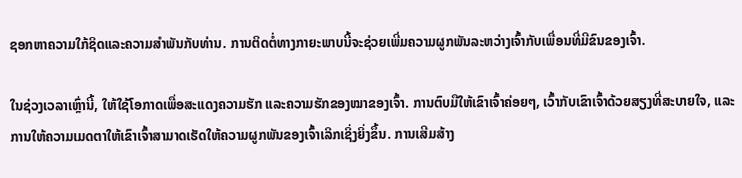ຊອກຫາຄວາມໃກ້ຊິດແລະຄວາມສໍາພັນກັບທ່ານ. ການຕິດຕໍ່ທາງກາຍະພາບນີ້ຈະຊ່ວຍເພີ່ມຄວາມຜູກພັນລະຫວ່າງເຈົ້າກັບເພື່ອນທີ່ມີຂົນຂອງເຈົ້າ.

ໃນຊ່ວງເວລາເຫຼົ່ານີ້, ໃຫ້ໃຊ້ໂອກາດເພື່ອສະແດງຄວາມຮັກ ແລະຄວາມຮັກຂອງໝາຂອງເຈົ້າ. ການຕົບມືໃຫ້ເຂົາເຈົ້າຄ່ອຍໆ, ເວົ້າກັບເຂົາເຈົ້າດ້ວຍສຽງທີ່ສະບາຍໃຈ, ແລະ ການໃຫ້ຄວາມເມດຕາໃຫ້ເຂົາເຈົ້າສາມາດເຮັດໃຫ້ຄວາມຜູກພັນຂອງເຈົ້າເລິກເຊິ່ງຍິ່ງຂຶ້ນ. ການເສີມສ້າງ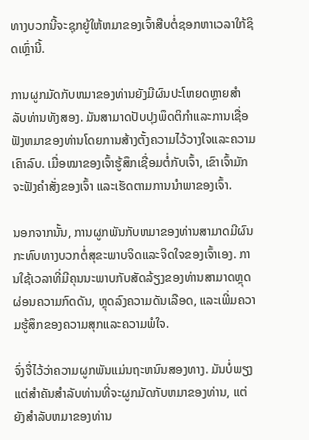ທາງບວກນີ້ຈະຊຸກຍູ້ໃຫ້ຫມາຂອງເຈົ້າສືບຕໍ່ຊອກຫາເວລາໃກ້ຊິດເຫຼົ່ານີ້.

ການຜູກມັດກັບຫມາຂອງທ່ານຍັງມີຜົນປະໂຫຍດຫຼາຍສໍາລັບທ່ານທັງສອງ. ມັນສາມາດປັບປຸງພຶດຕິກໍາແລະການເຊື່ອຟັງຫມາຂອງທ່ານໂດຍການສ້າງຕັ້ງຄວາມໄວ້ວາງໃຈແລະຄວາມເຄົາລົບ. ເມື່ອໝາຂອງເຈົ້າຮູ້ສຶກເຊື່ອມຕໍ່ກັບເຈົ້າ, ເຂົາເຈົ້າມັກຈະຟັງຄຳສັ່ງຂອງເຈົ້າ ແລະເຮັດຕາມການນຳພາຂອງເຈົ້າ.

ນອກຈາກນັ້ນ, ການຜູກພັນກັບຫມາຂອງທ່ານສາມາດມີຜົນກະທົບທາງບວກຕໍ່ສຸຂະພາບຈິດແລະຈິດໃຈຂອງເຈົ້າເອງ. ການໃຊ້ເວລາທີ່ມີຄຸນນະພາບກັບສັດລ້ຽງຂອງທ່ານສາມາດຫຼຸດຜ່ອນຄວາມກົດດັນ, ຫຼຸດລົງຄວາມດັນເລືອດ, ແລະເພີ່ມຄວາມຮູ້ສຶກຂອງຄວາມສຸກແລະຄວາມພໍໃຈ.

ຈົ່ງຈື່ໄວ້ວ່າຄວາມຜູກພັນແມ່ນຖະຫນົນສອງທາງ. ມັນບໍ່ພຽງແຕ່ສໍາຄັນສໍາລັບທ່ານທີ່ຈະຜູກມັດກັບຫມາຂອງທ່ານ, ແຕ່ຍັງສໍາລັບຫມາຂອງທ່ານ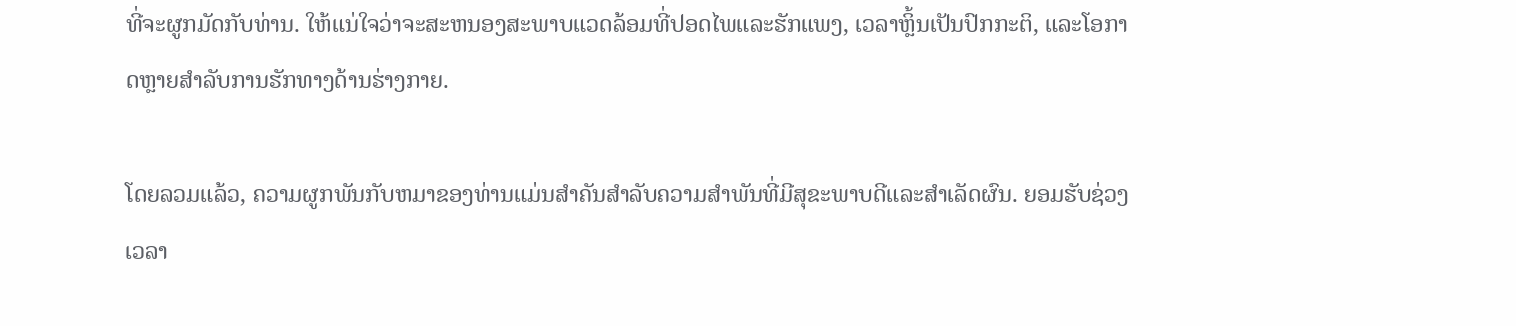ທີ່ຈະຜູກມັດກັບທ່ານ. ໃຫ້ແນ່ໃຈວ່າຈະສະຫນອງສະພາບແວດລ້ອມທີ່ປອດໄພແລະຮັກແພງ, ເວລາຫຼິ້ນເປັນປົກກະຕິ, ແລະໂອກາດຫຼາຍສໍາລັບການຮັກທາງດ້ານຮ່າງກາຍ.

ໂດຍລວມແລ້ວ, ຄວາມຜູກພັນກັບຫມາຂອງທ່ານແມ່ນສໍາຄັນສໍາລັບຄວາມສໍາພັນທີ່ມີສຸຂະພາບດີແລະສໍາເລັດຜົນ. ຍອມຮັບຊ່ວງເວລາ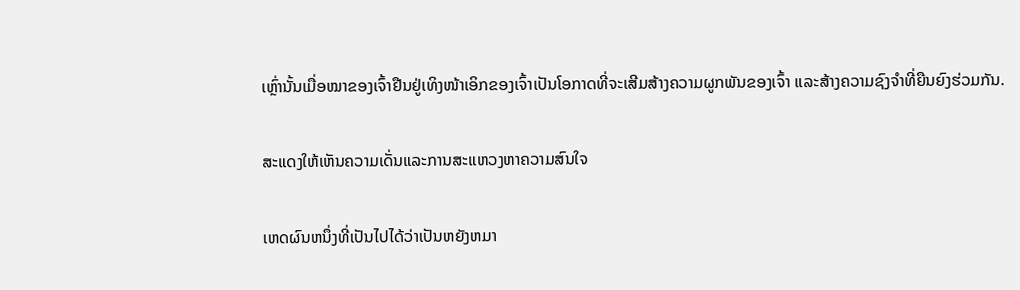ເຫຼົ່ານັ້ນເມື່ອໝາຂອງເຈົ້າຢືນຢູ່ເທິງໜ້າເອິກຂອງເຈົ້າເປັນໂອກາດທີ່ຈະເສີມສ້າງຄວາມຜູກພັນຂອງເຈົ້າ ແລະສ້າງຄວາມຊົງຈຳທີ່ຍືນຍົງຮ່ວມກັນ.

ສະແດງໃຫ້ເຫັນຄວາມເດັ່ນແລະການສະແຫວງຫາຄວາມສົນໃຈ

ເຫດຜົນຫນຶ່ງທີ່ເປັນໄປໄດ້ວ່າເປັນຫຍັງຫມາ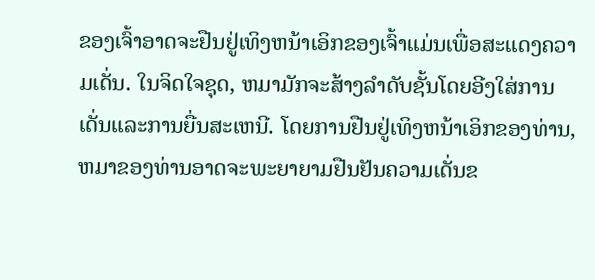ຂອງເຈົ້າອາດຈະຢືນຢູ່ເທິງຫນ້າເອິກຂອງເຈົ້າແມ່ນເພື່ອສະແດງຄວາມເດັ່ນ. ໃນຈິດໃຈຊຸດ, ຫມາມັກຈະສ້າງລໍາດັບຊັ້ນໂດຍອີງໃສ່ການເດັ່ນແລະການຍື່ນສະເຫນີ. ໂດຍການຢືນຢູ່ເທິງຫນ້າເອິກຂອງທ່ານ, ຫມາຂອງທ່ານອາດຈະພະຍາຍາມຢືນຢັນຄວາມເດັ່ນຂ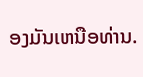ອງມັນເຫນືອທ່ານ.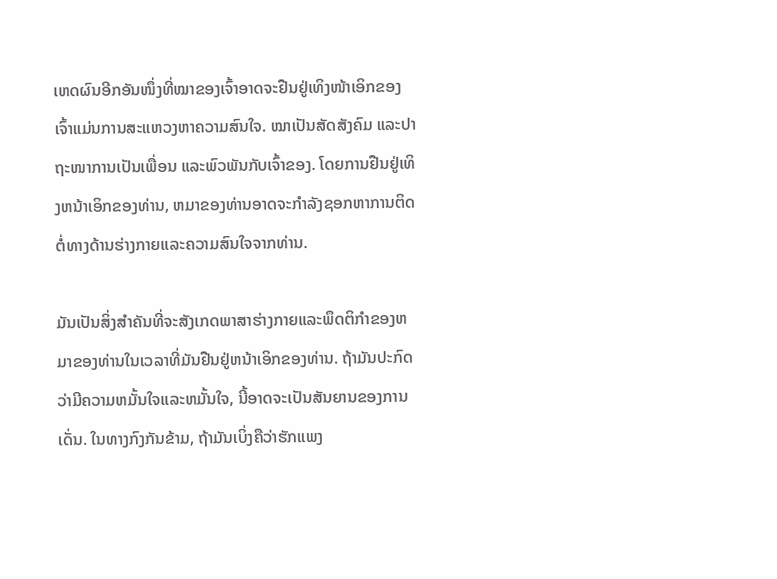ເຫດຜົນອີກອັນໜຶ່ງທີ່ໝາຂອງເຈົ້າອາດຈະຢືນຢູ່ເທິງໜ້າເອິກຂອງເຈົ້າແມ່ນການສະແຫວງຫາຄວາມສົນໃຈ. ໝາເປັນສັດສັງຄົມ ແລະປາຖະໜາການເປັນເພື່ອນ ແລະພົວພັນກັບເຈົ້າຂອງ. ໂດຍການຢືນຢູ່ເທິງຫນ້າເອິກຂອງທ່ານ, ຫມາຂອງທ່ານອາດຈະກໍາລັງຊອກຫາການຕິດຕໍ່ທາງດ້ານຮ່າງກາຍແລະຄວາມສົນໃຈຈາກທ່ານ.

ມັນເປັນສິ່ງສໍາຄັນທີ່ຈະສັງເກດພາສາຮ່າງກາຍແລະພຶດຕິກໍາຂອງຫມາຂອງທ່ານໃນເວລາທີ່ມັນຢືນຢູ່ຫນ້າເອິກຂອງທ່ານ. ຖ້າມັນປະກົດວ່າມີຄວາມຫມັ້ນໃຈແລະຫມັ້ນໃຈ, ນີ້ອາດຈະເປັນສັນຍານຂອງການເດັ່ນ. ໃນທາງກົງກັນຂ້າມ, ຖ້າມັນເບິ່ງຄືວ່າຮັກແພງ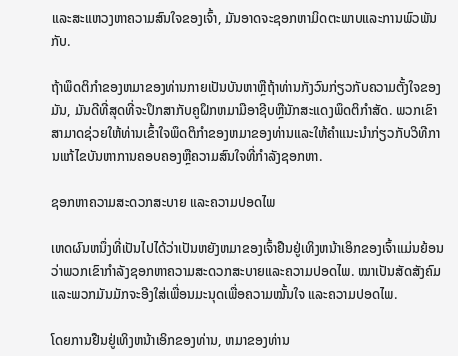ແລະສະແຫວງຫາຄວາມສົນໃຈຂອງເຈົ້າ, ມັນອາດຈະຊອກຫາມິດຕະພາບແລະການພົວພັນກັບ.

ຖ້າພຶດຕິກໍາຂອງຫມາຂອງທ່ານກາຍເປັນບັນຫາຫຼືຖ້າທ່ານກັງວົນກ່ຽວກັບຄວາມຕັ້ງໃຈຂອງມັນ, ມັນດີທີ່ສຸດທີ່ຈະປຶກສາກັບຄູຝຶກຫມາມືອາຊີບຫຼືນັກສະແດງພຶດຕິກໍາສັດ. ພວກເຂົາສາມາດຊ່ວຍໃຫ້ທ່ານເຂົ້າໃຈພຶດຕິກໍາຂອງຫມາຂອງທ່ານແລະໃຫ້ຄໍາແນະນໍາກ່ຽວກັບວິທີການແກ້ໄຂບັນຫາການຄອບຄອງຫຼືຄວາມສົນໃຈທີ່ກໍາລັງຊອກຫາ.

ຊອກຫາຄວາມສະດວກສະບາຍ ແລະຄວາມປອດໄພ

ເຫດຜົນຫນຶ່ງທີ່ເປັນໄປໄດ້ວ່າເປັນຫຍັງຫມາຂອງເຈົ້າຢືນຢູ່ເທິງຫນ້າເອິກຂອງເຈົ້າແມ່ນຍ້ອນວ່າພວກເຂົາກໍາລັງຊອກຫາຄວາມສະດວກສະບາຍແລະຄວາມປອດໄພ. ໝາເປັນສັດສັງຄົມ ແລະພວກມັນມັກຈະອີງໃສ່ເພື່ອນມະນຸດເພື່ອຄວາມໝັ້ນໃຈ ແລະຄວາມປອດໄພ.

ໂດຍການຢືນຢູ່ເທິງຫນ້າເອິກຂອງທ່ານ, ຫມາຂອງທ່ານ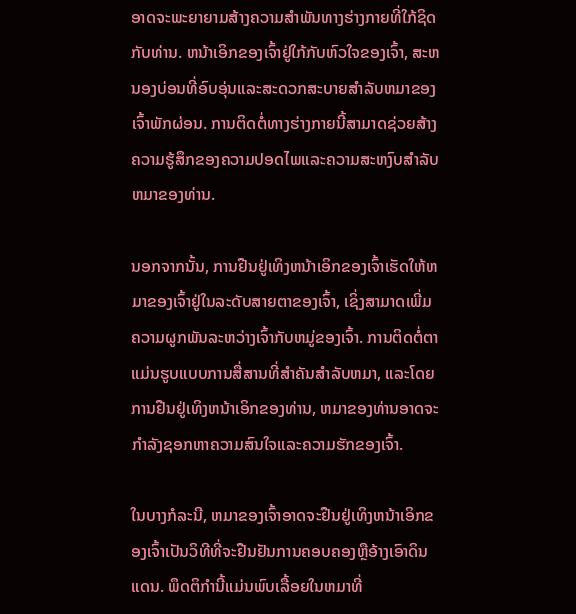ອາດຈະພະຍາຍາມສ້າງຄວາມສໍາພັນທາງຮ່າງກາຍທີ່ໃກ້ຊິດກັບທ່ານ. ຫນ້າເອິກຂອງເຈົ້າຢູ່ໃກ້ກັບຫົວໃຈຂອງເຈົ້າ, ສະຫນອງບ່ອນທີ່ອົບອຸ່ນແລະສະດວກສະບາຍສໍາລັບຫມາຂອງເຈົ້າພັກຜ່ອນ. ການຕິດຕໍ່ທາງຮ່າງກາຍນີ້ສາມາດຊ່ວຍສ້າງຄວາມຮູ້ສຶກຂອງຄວາມປອດໄພແລະຄວາມສະຫງົບສໍາລັບຫມາຂອງທ່ານ.

ນອກຈາກນັ້ນ, ການຢືນຢູ່ເທິງຫນ້າເອິກຂອງເຈົ້າເຮັດໃຫ້ຫມາຂອງເຈົ້າຢູ່ໃນລະດັບສາຍຕາຂອງເຈົ້າ, ເຊິ່ງສາມາດເພີ່ມຄວາມຜູກພັນລະຫວ່າງເຈົ້າກັບຫມູ່ຂອງເຈົ້າ. ການຕິດຕໍ່ຕາແມ່ນຮູບແບບການສື່ສານທີ່ສໍາຄັນສໍາລັບຫມາ, ແລະໂດຍການຢືນຢູ່ເທິງຫນ້າເອິກຂອງທ່ານ, ຫມາຂອງທ່ານອາດຈະກໍາລັງຊອກຫາຄວາມສົນໃຈແລະຄວາມຮັກຂອງເຈົ້າ.

ໃນບາງກໍລະນີ, ຫມາຂອງເຈົ້າອາດຈະຢືນຢູ່ເທິງຫນ້າເອິກຂອງເຈົ້າເປັນວິທີທີ່ຈະຢືນຢັນການຄອບຄອງຫຼືອ້າງເອົາດິນແດນ. ພຶດຕິກໍານີ້ແມ່ນພົບເລື້ອຍໃນຫມາທີ່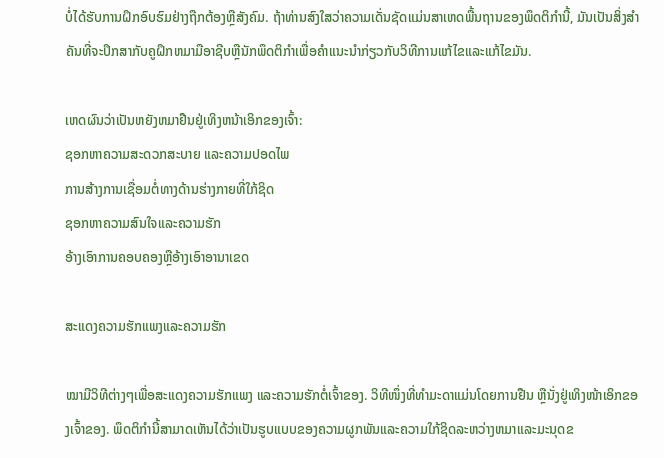ບໍ່ໄດ້ຮັບການຝຶກອົບຮົມຢ່າງຖືກຕ້ອງຫຼືສັງຄົມ. ຖ້າທ່ານສົງໃສວ່າຄວາມເດັ່ນຊັດແມ່ນສາເຫດພື້ນຖານຂອງພຶດຕິກໍານີ້, ມັນເປັນສິ່ງສໍາຄັນທີ່ຈະປຶກສາກັບຄູຝຶກຫມາມືອາຊີບຫຼືນັກພຶດຕິກໍາເພື່ອຄໍາແນະນໍາກ່ຽວກັບວິທີການແກ້ໄຂແລະແກ້ໄຂມັນ.

ເຫດຜົນວ່າເປັນຫຍັງຫມາຢືນຢູ່ເທິງຫນ້າເອິກຂອງເຈົ້າ:
ຊອກຫາຄວາມສະດວກສະບາຍ ແລະຄວາມປອດໄພ
ການສ້າງການເຊື່ອມຕໍ່ທາງດ້ານຮ່າງກາຍທີ່ໃກ້ຊິດ
ຊອກຫາຄວາມສົນໃຈແລະຄວາມຮັກ
ອ້າງເອົາການຄອບຄອງຫຼືອ້າງເອົາອານາເຂດ

ສະແດງຄວາມຮັກແພງແລະຄວາມຮັກ

ໝາມີວິທີຕ່າງໆເພື່ອສະແດງຄວາມຮັກແພງ ແລະຄວາມຮັກຕໍ່ເຈົ້າຂອງ. ວິທີໜຶ່ງທີ່ທຳມະດາແມ່ນໂດຍການຢືນ ຫຼືນັ່ງຢູ່ເທິງໜ້າເອິກຂອງເຈົ້າຂອງ. ພຶດຕິກໍານີ້ສາມາດເຫັນໄດ້ວ່າເປັນຮູບແບບຂອງຄວາມຜູກພັນແລະຄວາມໃກ້ຊິດລະຫວ່າງຫມາແລະມະນຸດຂ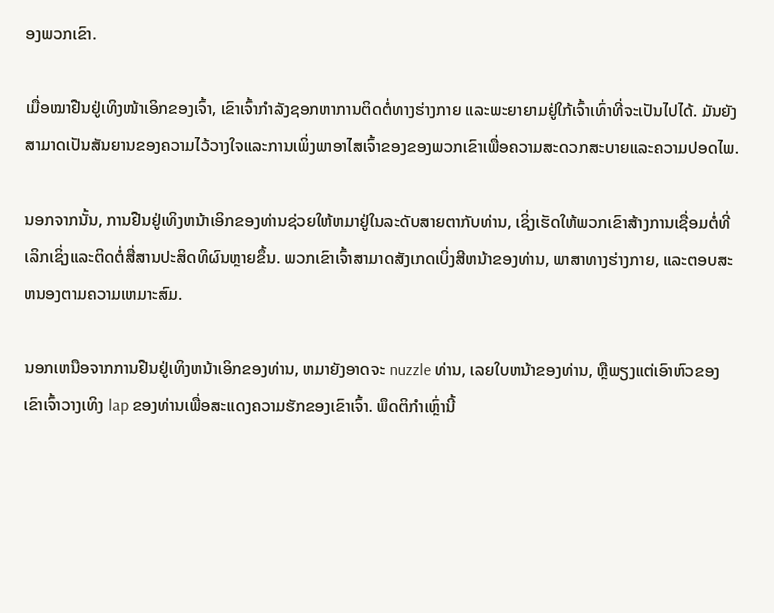ອງພວກເຂົາ.

ເມື່ອໝາຢືນຢູ່ເທິງໜ້າເອິກຂອງເຈົ້າ, ເຂົາເຈົ້າກຳລັງຊອກຫາການຕິດຕໍ່ທາງຮ່າງກາຍ ແລະພະຍາຍາມຢູ່ໃກ້ເຈົ້າເທົ່າທີ່ຈະເປັນໄປໄດ້. ມັນຍັງສາມາດເປັນສັນຍານຂອງຄວາມໄວ້ວາງໃຈແລະການເພິ່ງພາອາໄສເຈົ້າຂອງຂອງພວກເຂົາເພື່ອຄວາມສະດວກສະບາຍແລະຄວາມປອດໄພ.

ນອກຈາກນັ້ນ, ການຢືນຢູ່ເທິງຫນ້າເອິກຂອງທ່ານຊ່ວຍໃຫ້ຫມາຢູ່ໃນລະດັບສາຍຕາກັບທ່ານ, ເຊິ່ງເຮັດໃຫ້ພວກເຂົາສ້າງການເຊື່ອມຕໍ່ທີ່ເລິກເຊິ່ງແລະຕິດຕໍ່ສື່ສານປະສິດທິຜົນຫຼາຍຂຶ້ນ. ພວກເຂົາເຈົ້າສາມາດສັງເກດເບິ່ງສີຫນ້າຂອງທ່ານ, ພາສາທາງຮ່າງກາຍ, ແລະຕອບສະຫນອງຕາມຄວາມເຫມາະສົມ.

ນອກເຫນືອຈາກການຢືນຢູ່ເທິງຫນ້າເອິກຂອງທ່ານ, ຫມາຍັງອາດຈະ nuzzle ທ່ານ, ເລຍໃບຫນ້າຂອງທ່ານ, ຫຼືພຽງແຕ່ເອົາຫົວຂອງເຂົາເຈົ້າວາງເທິງ lap ຂອງທ່ານເພື່ອສະແດງຄວາມຮັກຂອງເຂົາເຈົ້າ. ພຶດຕິກໍາເຫຼົ່ານີ້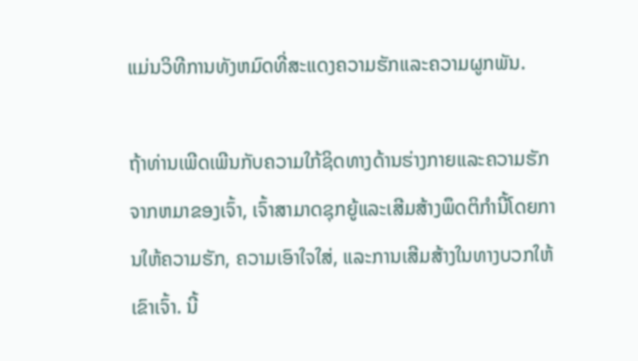ແມ່ນວິທີການທັງຫມົດທີ່ສະແດງຄວາມຮັກແລະຄວາມຜູກພັນ.

ຖ້າທ່ານເພີດເພີນກັບຄວາມໃກ້ຊິດທາງດ້ານຮ່າງກາຍແລະຄວາມຮັກຈາກຫມາຂອງເຈົ້າ, ເຈົ້າສາມາດຊຸກຍູ້ແລະເສີມສ້າງພຶດຕິກໍານີ້ໂດຍການໃຫ້ຄວາມຮັກ, ຄວາມເອົາໃຈໃສ່, ແລະການເສີມສ້າງໃນທາງບວກໃຫ້ເຂົາເຈົ້າ. ນີ້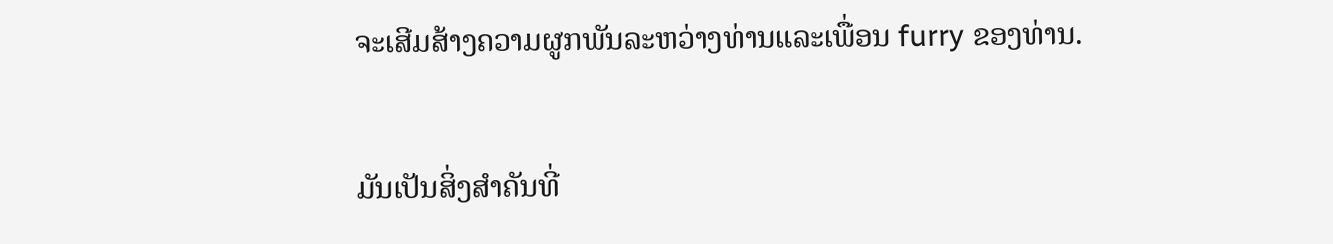ຈະເສີມສ້າງຄວາມຜູກພັນລະຫວ່າງທ່ານແລະເພື່ອນ furry ຂອງທ່ານ.

ມັນເປັນສິ່ງສໍາຄັນທີ່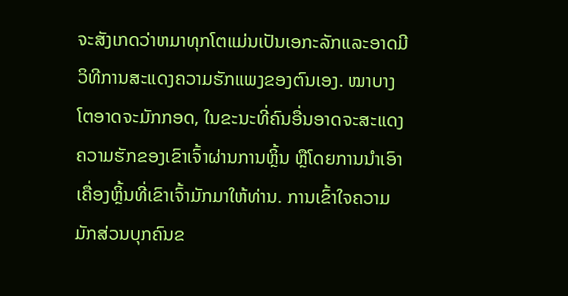ຈະສັງເກດວ່າຫມາທຸກໂຕແມ່ນເປັນເອກະລັກແລະອາດມີວິທີການສະແດງຄວາມຮັກແພງຂອງຕົນເອງ. ໝາບາງໂຕອາດຈະມັກກອດ, ໃນຂະນະທີ່ຄົນອື່ນອາດຈະສະແດງຄວາມຮັກຂອງເຂົາເຈົ້າຜ່ານການຫຼິ້ນ ຫຼືໂດຍການນຳເອົາເຄື່ອງຫຼິ້ນທີ່ເຂົາເຈົ້າມັກມາໃຫ້ທ່ານ. ການເຂົ້າໃຈຄວາມມັກສ່ວນບຸກຄົນຂ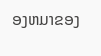ອງຫມາຂອງ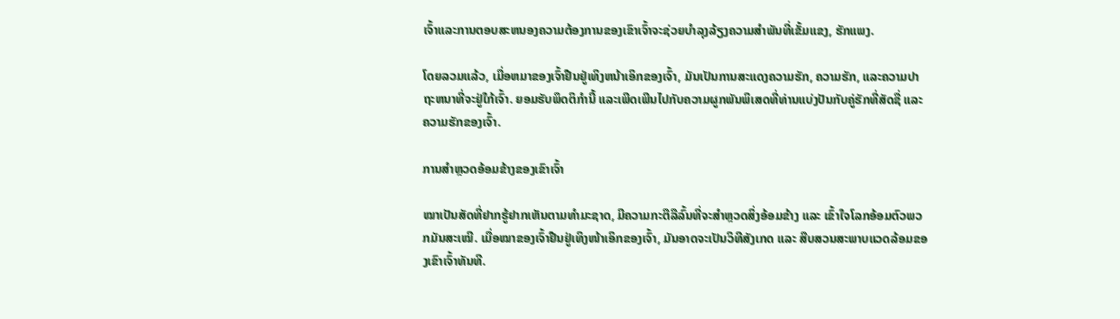ເຈົ້າແລະການຕອບສະຫນອງຄວາມຕ້ອງການຂອງເຂົາເຈົ້າຈະຊ່ວຍບໍາລຸງລ້ຽງຄວາມສໍາພັນທີ່ເຂັ້ມແຂງ, ຮັກແພງ.

ໂດຍລວມແລ້ວ, ເມື່ອຫມາຂອງເຈົ້າຢືນຢູ່ເທິງຫນ້າເອິກຂອງເຈົ້າ, ມັນເປັນການສະແດງຄວາມຮັກ, ຄວາມຮັກ, ແລະຄວາມປາຖະຫນາທີ່ຈະຢູ່ໃກ້ເຈົ້າ. ຍອມຮັບພຶດຕິກຳນີ້ ແລະເພີດເພີນໄປກັບຄວາມຜູກພັນພິເສດທີ່ທ່ານແບ່ງປັນກັບຄູ່ຮັກທີ່ສັດຊື່ ແລະຄວາມຮັກຂອງເຈົ້າ.

ການສໍາຫຼວດອ້ອມຂ້າງຂອງເຂົາເຈົ້າ

ໝາເປັນສັດທີ່ຢາກຮູ້ຢາກເຫັນຕາມທຳມະຊາດ, ມີຄວາມກະຕືລືລົ້ນທີ່ຈະສຳຫຼວດສິ່ງອ້ອມຂ້າງ ແລະ ເຂົ້າໃຈໂລກອ້ອມຕົວພວກມັນສະເໝີ. ເມື່ອໝາຂອງເຈົ້າຢືນຢູ່ເທິງໜ້າເອິກຂອງເຈົ້າ, ມັນອາດຈະເປັນວິທີສັງເກດ ແລະ ສືບສວນສະພາບແວດລ້ອມຂອງເຂົາເຈົ້າທັນທີ.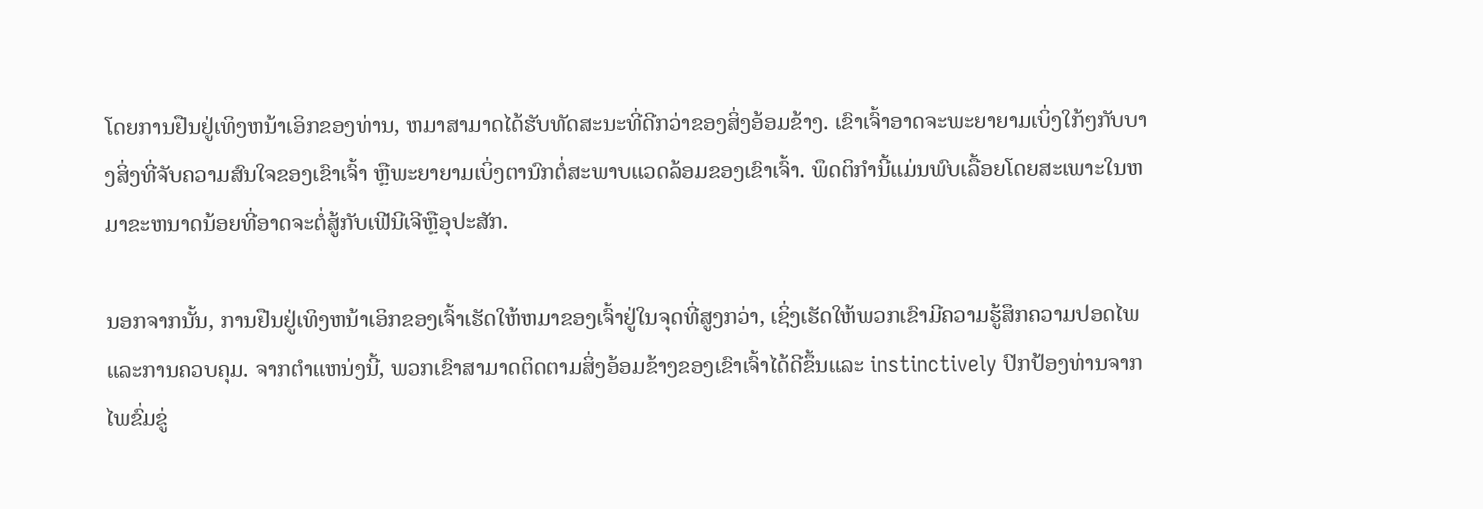ໂດຍການຢືນຢູ່ເທິງຫນ້າເອິກຂອງທ່ານ, ຫມາສາມາດໄດ້ຮັບທັດສະນະທີ່ດີກວ່າຂອງສິ່ງອ້ອມຂ້າງ. ເຂົາເຈົ້າອາດຈະພະຍາຍາມເບິ່ງໃກ້ໆກັບບາງສິ່ງທີ່ຈັບຄວາມສົນໃຈຂອງເຂົາເຈົ້າ ຫຼືພະຍາຍາມເບິ່ງຕານົກຕໍ່ສະພາບແວດລ້ອມຂອງເຂົາເຈົ້າ. ພຶດຕິກໍານີ້ແມ່ນພົບເລື້ອຍໂດຍສະເພາະໃນຫມາຂະຫນາດນ້ອຍທີ່ອາດຈະຕໍ່ສູ້ກັບເຟີນີເຈີຫຼືອຸປະສັກ.

ນອກຈາກນັ້ນ, ການຢືນຢູ່ເທິງຫນ້າເອິກຂອງເຈົ້າເຮັດໃຫ້ຫມາຂອງເຈົ້າຢູ່ໃນຈຸດທີ່ສູງກວ່າ, ເຊິ່ງເຮັດໃຫ້ພວກເຂົາມີຄວາມຮູ້ສຶກຄວາມປອດໄພແລະການຄວບຄຸມ. ຈາກຕໍາແຫນ່ງນີ້, ພວກເຂົາສາມາດຕິດຕາມສິ່ງອ້ອມຂ້າງຂອງເຂົາເຈົ້າໄດ້ດີຂຶ້ນແລະ instinctively ປົກປ້ອງທ່ານຈາກໄພຂົ່ມຂູ່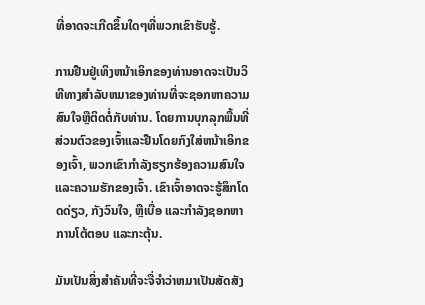ທີ່ອາດຈະເກີດຂຶ້ນໃດໆທີ່ພວກເຂົາຮັບຮູ້.

ການຢືນຢູ່ເທິງຫນ້າເອິກຂອງທ່ານອາດຈະເປັນວິທີທາງສໍາລັບຫມາຂອງທ່ານທີ່ຈະຊອກຫາຄວາມສົນໃຈຫຼືຕິດຕໍ່ກັບທ່ານ. ໂດຍການບຸກລຸກພື້ນທີ່ສ່ວນຕົວຂອງເຈົ້າແລະຢືນໂດຍກົງໃສ່ຫນ້າເອິກຂອງເຈົ້າ, ພວກເຂົາກໍາລັງຮຽກຮ້ອງຄວາມສົນໃຈແລະຄວາມຮັກຂອງເຈົ້າ. ເຂົາເຈົ້າອາດຈະຮູ້ສຶກໂດດດ່ຽວ, ກັງວົນໃຈ, ຫຼືເບື່ອ ແລະກໍາລັງຊອກຫາການໂຕ້ຕອບ ແລະກະຕຸ້ນ.

ມັນເປັນສິ່ງສໍາຄັນທີ່ຈະຈື່ຈໍາວ່າຫມາເປັນສັດສັງ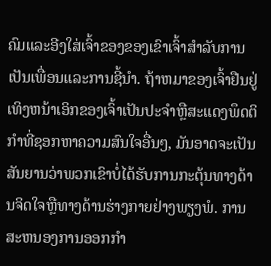ຄົມແລະອີງໃສ່ເຈົ້າຂອງຂອງເຂົາເຈົ້າສໍາລັບການເປັນເພື່ອນແລະການຊີ້ນໍາ. ຖ້າຫມາຂອງເຈົ້າຢືນຢູ່ເທິງຫນ້າເອິກຂອງເຈົ້າເປັນປະຈໍາຫຼືສະແດງພຶດຕິກໍາທີ່ຊອກຫາຄວາມສົນໃຈອື່ນໆ, ມັນອາດຈະເປັນສັນຍານວ່າພວກເຂົາບໍ່ໄດ້ຮັບການກະຕຸ້ນທາງດ້ານຈິດໃຈຫຼືທາງດ້ານຮ່າງກາຍຢ່າງພຽງພໍ. ການສະຫນອງການອອກກໍາ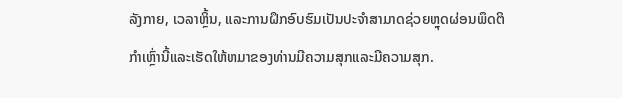ລັງກາຍ, ເວລາຫຼິ້ນ, ແລະການຝຶກອົບຮົມເປັນປະຈໍາສາມາດຊ່ວຍຫຼຸດຜ່ອນພຶດຕິກໍາເຫຼົ່ານີ້ແລະເຮັດໃຫ້ຫມາຂອງທ່ານມີຄວາມສຸກແລະມີຄວາມສຸກ.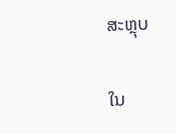ສະຫຼຸບ

ໃນ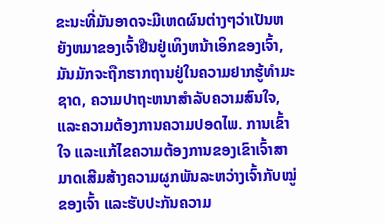ຂະນະທີ່ມັນອາດຈະມີເຫດຜົນຕ່າງໆວ່າເປັນຫຍັງຫມາຂອງເຈົ້າຢືນຢູ່ເທິງຫນ້າເອິກຂອງເຈົ້າ, ມັນມັກຈະຖືກຮາກຖານຢູ່ໃນຄວາມຢາກຮູ້ທໍາມະຊາດ, ຄວາມປາຖະຫນາສໍາລັບຄວາມສົນໃຈ, ແລະຄວາມຕ້ອງການຄວາມປອດໄພ. ການເຂົ້າໃຈ ແລະແກ້ໄຂຄວາມຕ້ອງການຂອງເຂົາເຈົ້າສາມາດເສີມສ້າງຄວາມຜູກພັນລະຫວ່າງເຈົ້າກັບໝູ່ຂອງເຈົ້າ ແລະຮັບປະກັນຄວາມ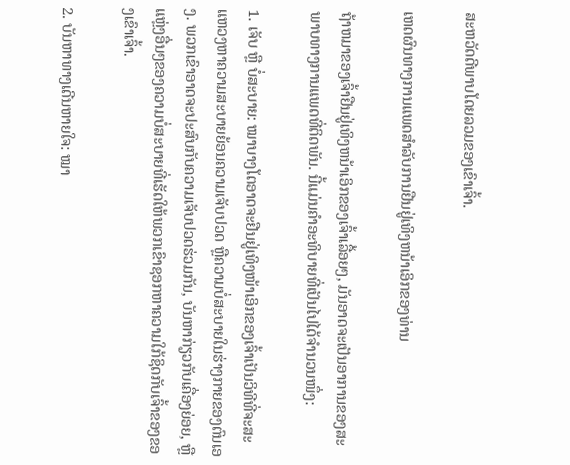ສະຫວັດດີພາບໂດຍລວມຂອງເຂົາເຈົ້າ.

ເຫດຜົນທາງການແພດສໍາລັບການຢືນຢູ່ເທິງຫນ້າເອິກຂອງທ່ານ

ຖ້າຫມາຂອງເຈົ້າຢືນຢູ່ເທິງຫນ້າເອິກຂອງເຈົ້າເລື້ອຍໆ, ມັນອາດຈະເປັນອາການຂອງສະພາບທາງການແພດທີ່ຕິດພັນ. ນີ້ແມ່ນຄຳອະທິບາຍທີ່ເປັນໄປໄດ້ຈຳນວນໜຶ່ງ:

1. ເຈັບ ຫຼື ບໍ່ສະບາຍ: ໝາບາງໂຕອາດຈະຢືນຢູ່ເທິງໜ້າເອິກຂອງເຈົ້າເປັນວິທີທີ່ຈະສະແຫວງຫາຄວາມສະບາຍຍ້ອນຄວາມເຈັບປວດ ຫຼືຄວາມບໍ່ສະບາຍໃນຮ່າງກາຍຂອງຕົນເອງ. ພວກເຂົາອາດຈະປະສົບກັບຄວາມເຈັບປວດຮ່ວມກັນ, ບັນຫາກ່ຽວກັບເຄື່ອງຍ່ອຍ, ຫຼືແຫຼ່ງອື່ນໆຂອງຄວາມບໍ່ສະບາຍທີ່ເຮັດໃຫ້ພວກເຂົາຊອກຫາຄວາມໃກ້ຊິດກັບເຈົ້າຂອງຂອງເຂົາເຈົ້າ.

2. ບັນຫາທາງເດີນຫາຍໃຈ: ໝາ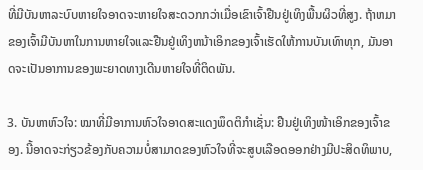ທີ່ມີບັນຫາລະບົບຫາຍໃຈອາດຈະຫາຍໃຈສະດວກກວ່າເມື່ອເຂົາເຈົ້າຢືນຢູ່ເທິງພື້ນຜິວທີ່ສູງ. ຖ້າຫມາຂອງເຈົ້າມີບັນຫາໃນການຫາຍໃຈແລະຢືນຢູ່ເທິງຫນ້າເອິກຂອງເຈົ້າເຮັດໃຫ້ການບັນເທົາທຸກ, ມັນອາດຈະເປັນອາການຂອງພະຍາດທາງເດີນຫາຍໃຈທີ່ຕິດພັນ.

3. ບັນຫາຫົວໃຈ: ໝາທີ່ມີອາການຫົວໃຈອາດສະແດງພຶດຕິກຳເຊັ່ນ: ຢືນຢູ່ເທິງໜ້າເອິກຂອງເຈົ້າຂອງ. ນີ້ອາດຈະກ່ຽວຂ້ອງກັບຄວາມບໍ່ສາມາດຂອງຫົວໃຈທີ່ຈະສູບເລືອດອອກຢ່າງມີປະສິດທິພາບ,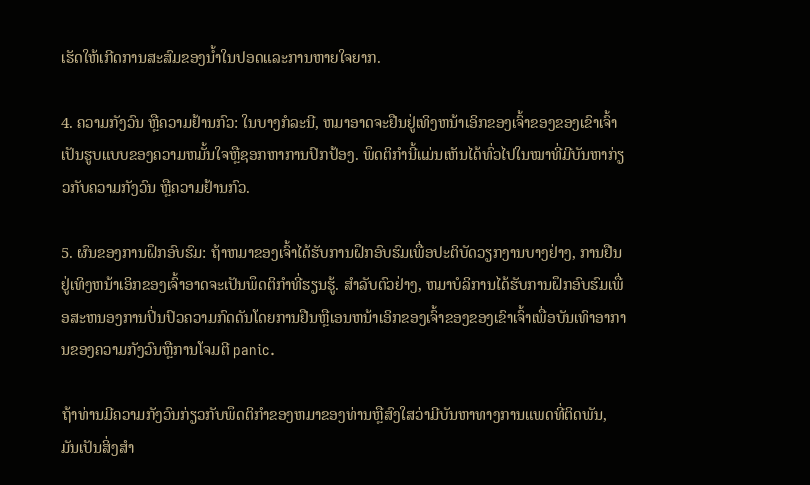ເຮັດໃຫ້ເກີດການສະສົມຂອງນ້ຳໃນປອດແລະການຫາຍໃຈຍາກ.

4. ຄວາມກັງວົນ ຫຼືຄວາມຢ້ານກົວ: ໃນບາງກໍລະນີ, ຫມາອາດຈະຢືນຢູ່ເທິງຫນ້າເອິກຂອງເຈົ້າຂອງຂອງເຂົາເຈົ້າເປັນຮູບແບບຂອງຄວາມຫມັ້ນໃຈຫຼືຊອກຫາການປົກປ້ອງ. ພຶດຕິກຳນີ້ແມ່ນເຫັນໄດ້ທົ່ວໄປໃນໝາທີ່ມີບັນຫາກ່ຽວກັບຄວາມກັງວົນ ຫຼືຄວາມຢ້ານກົວ.

5. ຜົນຂອງການຝຶກອົບຮົມ: ຖ້າຫມາຂອງເຈົ້າໄດ້ຮັບການຝຶກອົບຮົມເພື່ອປະຕິບັດວຽກງານບາງຢ່າງ, ການຢືນຢູ່ເທິງຫນ້າເອິກຂອງເຈົ້າອາດຈະເປັນພຶດຕິກໍາທີ່ຮຽນຮູ້. ສໍາລັບຕົວຢ່າງ, ຫມາບໍລິການໄດ້ຮັບການຝຶກອົບຮົມເພື່ອສະຫນອງການປິ່ນປົວຄວາມກົດດັນໂດຍການຢືນຫຼືເອນຫນ້າເອິກຂອງເຈົ້າຂອງຂອງເຂົາເຈົ້າເພື່ອບັນເທົາອາການຂອງຄວາມກັງວົນຫຼືການໂຈມຕີ panic.

ຖ້າທ່ານມີຄວາມກັງວົນກ່ຽວກັບພຶດຕິກໍາຂອງຫມາຂອງທ່ານຫຼືສົງໃສວ່າມີບັນຫາທາງການແພດທີ່ຕິດພັນ, ມັນເປັນສິ່ງສໍາ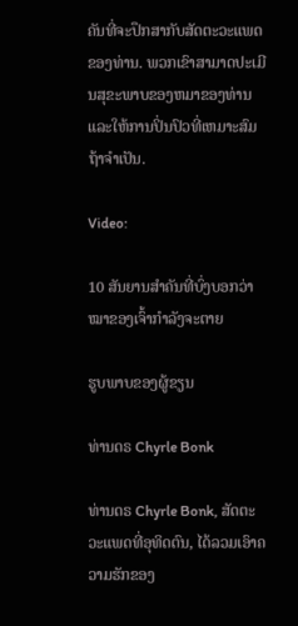ຄັນທີ່ຈະປຶກສາກັບສັດຕະວະແພດຂອງທ່ານ. ພວກເຂົາສາມາດປະເມີນສຸຂະພາບຂອງຫມາຂອງທ່ານແລະໃຫ້ການປິ່ນປົວທີ່ເຫມາະສົມຖ້າຈໍາເປັນ.

Video:

10 ສັນຍານສຳຄັນທີ່ບົ່ງບອກວ່າໝາຂອງເຈົ້າກຳລັງຈະຕາຍ

ຮູບພາບຂອງຜູ້ຂຽນ

ທ່ານດຣ Chyrle Bonk

ທ່ານດຣ Chyrle Bonk, ສັດຕະວະແພດທີ່ອຸທິດຕົນ, ໄດ້ລວມເອົາຄວາມຮັກຂອງ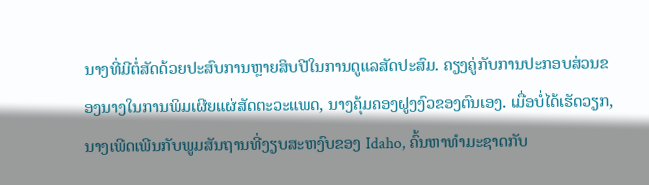ນາງທີ່ມີຕໍ່ສັດດ້ວຍປະສົບການຫຼາຍສິບປີໃນການດູແລສັດປະສົມ. ຄຽງຄູ່ກັບການປະກອບສ່ວນຂອງນາງໃນການພິມເຜີຍແຜ່ສັດຕະວະແພດ, ນາງຄຸ້ມຄອງຝູງງົວຂອງຕົນເອງ. ເມື່ອບໍ່ໄດ້ເຮັດວຽກ, ນາງເພີດເພີນກັບພູມສັນຖານທີ່ງຽບສະຫງົບຂອງ Idaho, ຄົ້ນຫາທໍາມະຊາດກັບ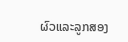ຜົວແລະລູກສອງ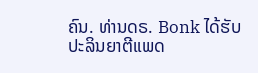ຄົນ. ທ່ານດຣ. Bonk ໄດ້ຮັບປະລິນຍາຕີແພດ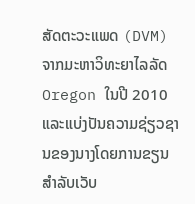ສັດຕະວະແພດ (DVM) ຈາກມະຫາວິທະຍາໄລລັດ Oregon ໃນປີ 2010 ແລະແບ່ງປັນຄວາມຊ່ຽວຊານຂອງນາງໂດຍການຂຽນສໍາລັບເວັບ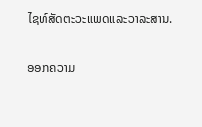ໄຊທ໌ສັດຕະວະແພດແລະວາລະສານ.

ອອກຄວາມ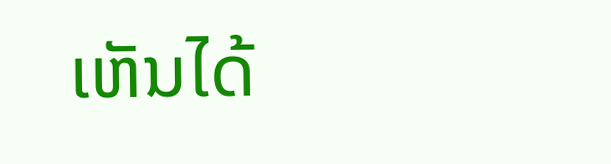ເຫັນໄດ້